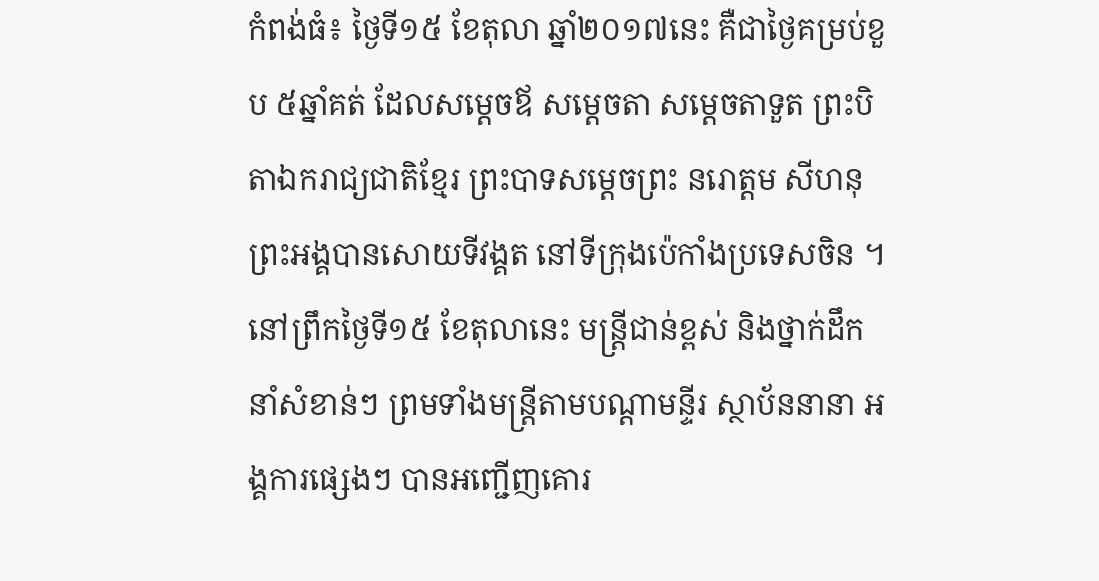កំពង់ធំ៖ ថ្ងៃទី១៥ ខែតុលា ឆ្នាំ២០១៧នេះ គឺជាថ្ងៃគម្រប់ខួប ៥ឆ្នាំគត់ ដែលសម្តេចឪ សម្តេចតា សម្តេចតាទួត ព្រះបិតាឯករាជ្យជាតិខ្មែរ ព្រះបាទសម្តេចព្រះ នរោត្ដម សីហនុ ព្រះអង្គបានសោយទីវង្គត នៅទីក្រុងប៉េកាំងប្រទេសចិន ។
នៅព្រឹកថ្ងៃទី១៥ ខែតុលានេះ មន្រ្តីជាន់ខ្ពស់ និងថ្នាក់ដឹកនាំសំខាន់ៗ ព្រមទាំងមន្រ្តីតាមបណ្តាមន្ទីរ ស្ថាប័ននានា អង្គការផ្សេងៗ បានអញ្ជើញគោរ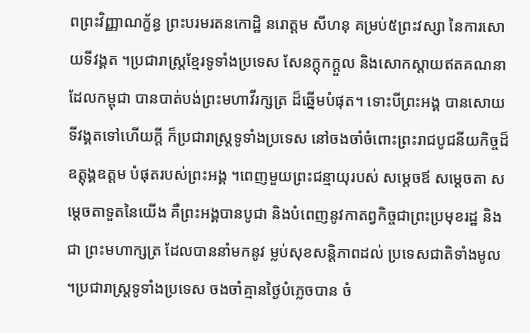ពព្រះវិញ្ញាណក្ខ័ន្ធ ព្រះបរមរតនកោដ្ឋិ នរោត្តម សីហនុ គម្រប់៥ព្រះវស្សា នៃការសោយទីវង្គត ។ប្រជារាស្រ្តខ្មែរទូទាំងប្រទេស សែនក្ដុកក្ដួល និងសោកស្តាយឥតគណនា ដែលកម្ពុជា បានបាត់បង់ព្រះមហាវីរក្សត្រ ដ៏ឆ្នើមបំផុត។ ទោះបីព្រះអង្គ បានសោយទីវង្គតទៅហើយក្តី ក៏ប្រជារាស្រ្តទូទាំងប្រទេស នៅចងចាំចំពោះព្រះរាជបូជនីយកិច្ចដ៏ឧត្តុង្គឧត្តម បំផុតរបស់ព្រះអង្គ ។ពេញមួយព្រះជន្មាយុរបស់ សម្តេចឪ សម្តេចតា សម្តេចតាទួតនៃយើង គឺព្រះអង្គបានបូជា និងបំពេញនូវកាតព្វកិច្ចជាព្រះប្រមុខរដ្ឋ និង ជា ព្រះមហាក្សត្រ ដែលបាននាំមកនូវ ម្លប់សុខសន្តិភាពដល់ ប្រទេសជាតិទាំងមូល ។ប្រជារាស្រ្តទូទាំងប្រទេស ចងចាំគ្មានថ្ងៃបំភ្លេចបាន ចំ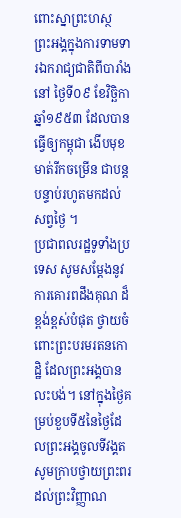ពោះស្នាព្រះហស្ថ ព្រះអង្គក្នុងការទាមទារឯករាជ្យជាតិពីបារាំងនៅ ថ្ងៃទី០៩ ខែវិច្ឆិកា ឆ្នាំ១៩៥៣ ដែលបានធ្វើឲ្យកម្ពុជា ងើបមុខមាត់រីកចម្រើន ជាបន្តបន្ទាប់រហូតមកដល់សព្វថ្ងៃ ។
ប្រជាពលរដ្ឋទូទាំងប្រទេស សូមសម្តែងនូវការគោរពដឹងគុណ ដ៏ខ្ពង់ខ្ពស់បំផុត ថ្វាយចំពោះព្រះបរមរតនកោដ្ឋិ ដែលព្រះអង្គបានលះបង់។ នៅក្នុងថ្ងៃគម្រប់ខួបទី៥នៃថ្ងៃដែលព្រះអង្គចូលទីវង្គត សូមក្រាបថ្វាយព្រះពរដល់ព្រះវិញ្ញាណ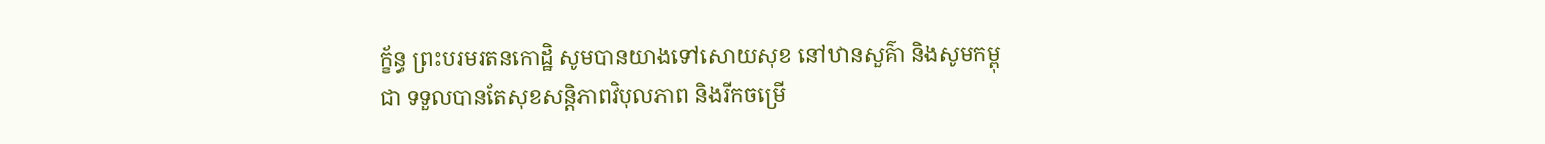ក្ខ័ន្ធ ព្រះបរមរតនកោដ្ឋិ សូមបានយាងទៅសោយសុខ នៅឋានសួគ៌ា និងសូមកម្ពុជា ទទួលបានតែសុខសន្តិភាពវិបុលភាព និងរីកចម្រើ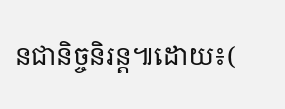នជានិច្ចនិរន្ត៕ដោយ៖(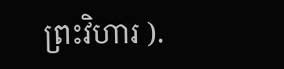ព្រះវិហារ ).